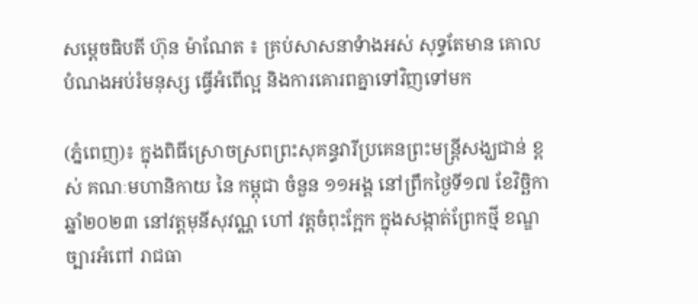សម្តេចធិបតី ហ៊ុន ម៉ាណែត ៖ គ្រប់សាសនាទំាងអស់ សុទ្ធតែមាន គោល បំណងអប់រំមនុស្ស ធ្វើអំពើល្អ និងការគោរពគ្នាទៅវិញទៅមក

(ភ្នំពេញ)៖ ក្នុងពិធីស្រោចស្រពព្រះសុគន្ធវារីប្រគេនព្រះមន្ត្រីសង្ឃជាន់ ខ្ពស់ គណៈមហានិកាយ នៃ កម្ពុជា ចំនួន ១១អង្គ នៅព្រឹកថ្ងៃទី១៧ ខែវិច្ឆិកា ឆ្នាំ២០២៣ នៅវត្តមុនីសុវណ្ណ ហៅ វត្តចំពុះក្អែក ក្នុងសង្កាត់ព្រែកថ្មី ខណ្ឌច្បារអំពៅ រាជធា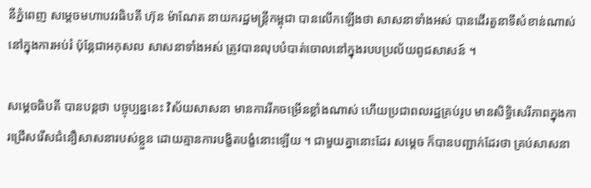នីភ្នំពេញ សម្តេចមហាបវរធិបតី ហ៊ុន ម៉ាណែត នាយករដ្ឋមន្ត្រីកម្ពុជា បានលើកឡើងថា សាសនាទាំងអស់ បានដើរតួនាទីសំខាន់ណាស់នៅក្នុងការអប់រំ ប៉ុន្តែជាអកុសល សាសនាទាំងអស់ ត្រូវបានលុបបំបាត់ចោលនៅក្នុងរបបប្រល័យពូជសាសន៍ ។

សម្តេចធិបតី បានបន្តថា បច្ចុប្បន្ននេះ វិស័យសាសនា មានការរីកចម្រើនខ្លាំងណាស់ ហើយប្រជាពលរដ្ឋគ្រប់រូប មានសិទ្ធិសេរីភាពក្នុងការជ្រើសរើសជំនឿសាសនារបស់ខ្លួន ដោយគ្មានការបង្ខិតបង្ខំនោះឡើយ ។ ជាមួយគ្នានោះដែរ សម្តេច ក៏បានបញ្ជាក់ដែរថា គ្រប់សាសនា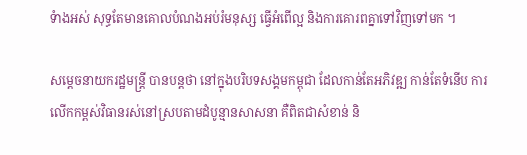ទំាងអស់ សុទ្ធតែមានគោលបំណងអប់រំមនុស្ស ធ្វើអំពើល្អ និងការគោរពគ្នាទៅវិញទៅមក ។

សម្តេចនាយករដ្ឋមន្ត្រី បានបន្តថា នៅក្នុងបរិបទសង្គមកម្ពុជា ដែលកាន់តែអភិវឌ្ឍ កាន់តែទំនើប ការលើកកម្ពស់វិធានរស់នៅស្របតាមដំបូន្មានសាសនា គឺពិតជាសំខាន់ និ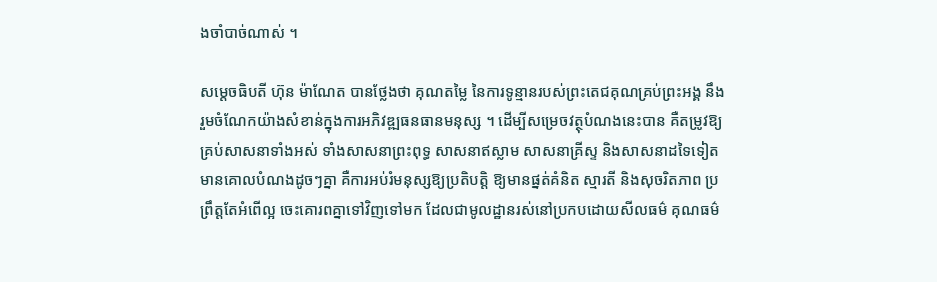ងចាំបាច់ណាស់ ។

សម្តេចធិបតី ហ៊ុន ម៉ាណែត បានថ្លែងថា គុណតម្លៃ នៃការទូន្មានរបស់ព្រះតេជគុណគ្រប់ព្រះអង្គ នឹងរួមចំណែកយ៉ាងសំខាន់ក្នុងការអភិវឌ្ឍធនធានមនុស្ស ។ ដើម្បីសម្រេចវត្ថុបំណងនេះបាន គឺតម្រូវឱ្យគ្រប់សាសនាទាំងអស់ ទាំងសាសនាព្រះពុទ្ធ សាសនាឥស្លាម សាសនាគ្រីស្ទ និងសាសនាដទៃទៀត មានគោលបំណងដូចៗគ្នា គឺការអប់រំមនុស្សឱ្យប្រតិបត្តិ ឱ្យមានផ្នត់គំនិត ស្មារតី និងសុចរិតភាព ប្រព្រឹត្តតែអំពើល្អ ចេះគោរពគ្នាទៅវិញទៅមក ដែលជាមូលដ្ឋានរស់នៅប្រកបដោយសីលធម៌ គុណធម៌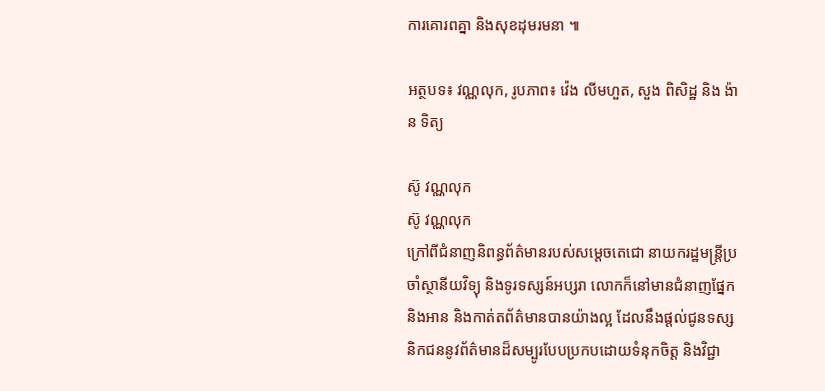ការគោរពគ្នា និងសុខដុមរមនា ៕

អត្ថបទ៖ វណ្ណលុក, រូបភាព៖ វ៉េង លីមហួត, សួង ពិសិដ្ឋ និង ង៉ាន ទិត្យ

ស៊ូ វណ្ណលុក
ស៊ូ វណ្ណលុក
ក្រៅពីជំនាញនិពន្ធព័ត៌មានរបស់សម្ដេចតេជោ នាយករដ្ឋមន្ត្រីប្រចាំស្ថានីយវិទ្យុ និងទូរទស្សន៍អប្សរា លោកក៏នៅមានជំនាញផ្នែក និងអាន និងកាត់តព័ត៌មានបានយ៉ាងល្អ ដែលនឹងផ្ដល់ជូនទស្សនិកជននូវព័ត៌មានដ៏សម្បូរបែបប្រកបដោយទំនុកចិត្ត និងវិជ្ជា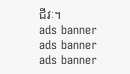ជីវៈ។
ads banner
ads banner
ads banner